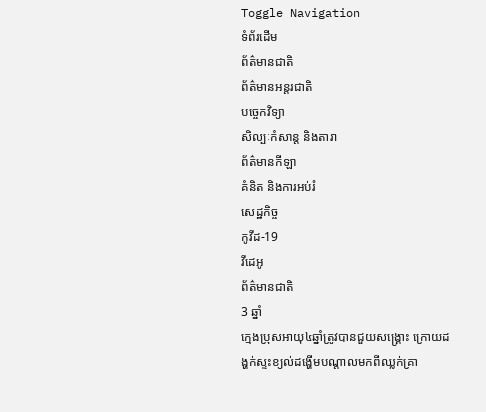Toggle Navigation
ទំព័រដើម
ព័ត៌មានជាតិ
ព័ត៌មានអន្តរជាតិ
បច្ចេកវិទ្យា
សិល្បៈកំសាន្ត និងតារា
ព័ត៌មានកីឡា
គំនិត និងការអប់រំ
សេដ្ឋកិច្ច
កូវីដ-19
វីដេអូ
ព័ត៌មានជាតិ
3 ឆ្នាំ
ក្មេងប្រុសអាយុ៤ឆ្នាំត្រូវបានជួយសង្គ្រោះ ក្រោយដង្ហក់ស្ទះខ្យល់ដង្ហើមបណ្តាលមកពីឈ្លក់គ្រា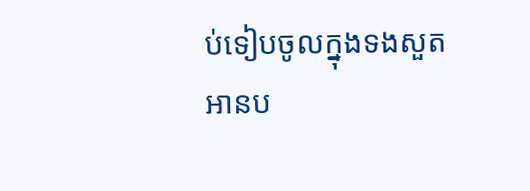ប់ទៀបចូលក្នុងទងសួត
អានប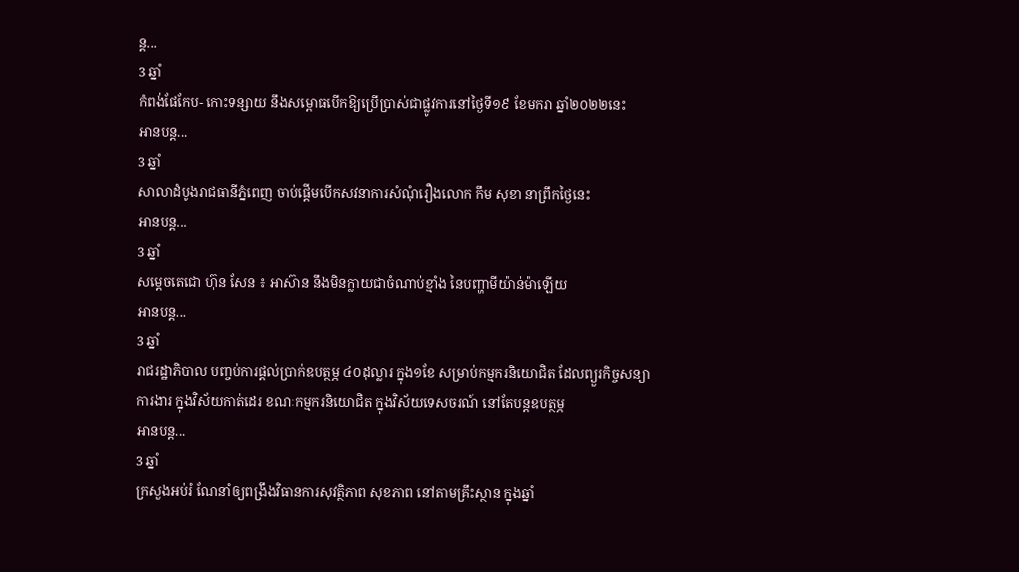ន្ត...
3 ឆ្នាំ
កំពង់ផែកែប- កោះទន្សាយ នឹងសម្ពោធបើកឱ្យប្រើប្រាស់ជាផ្លូវការនៅថ្ងៃទី១៩ ខែមករា ឆ្នាំ២០២២នេះ
អានបន្ត...
3 ឆ្នាំ
សាលាដំបូងរាជធានីភ្នំពេញ ចាប់ផ្តើមបើកសវនាការសំណុំរឿងលោក កឹម សុខា នាព្រឹកថ្ងៃនេះ
អានបន្ត...
3 ឆ្នាំ
សម្ដេចតេជោ ហ៊ុន សែន ៖ អាស៊ាន នឹងមិនក្លាយជាចំណាប់ខ្មាំង នៃបញ្ហាមីយ៉ាន់ម៉ាឡើយ
អានបន្ត...
3 ឆ្នាំ
រាជរដ្ឋាភិបាល បញ្ចប់ការផ្តល់ប្រាក់ឧបត្ថម្ភ ៤០ដុល្លារ ក្នុង១ខែ សម្រាប់កម្មករនិយោជិត ដែលព្យួរកិច្ចសន្យាការងារ ក្នុងវិស័យកាត់ដេរ ខណៈកម្មករនិយោជិត ក្នុងវិស័យទេសចរណ៍ នៅតែបន្តឧបត្ថម្ភ
អានបន្ត...
3 ឆ្នាំ
ក្រសួងអប់រំ ណែនាំឲ្យពង្រឹងវិធានការសុវត្ថិភាព សុខភាព នៅតាមគ្រឹះស្ថាន ក្នុងឆ្នាំ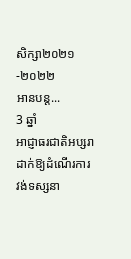សិក្សា២០២១-២០២២
អានបន្ត...
3 ឆ្នាំ
អាជ្ញាធរជាតិអប្សរា ដាក់ឱ្យដំណើរការ វង់ទស្សនា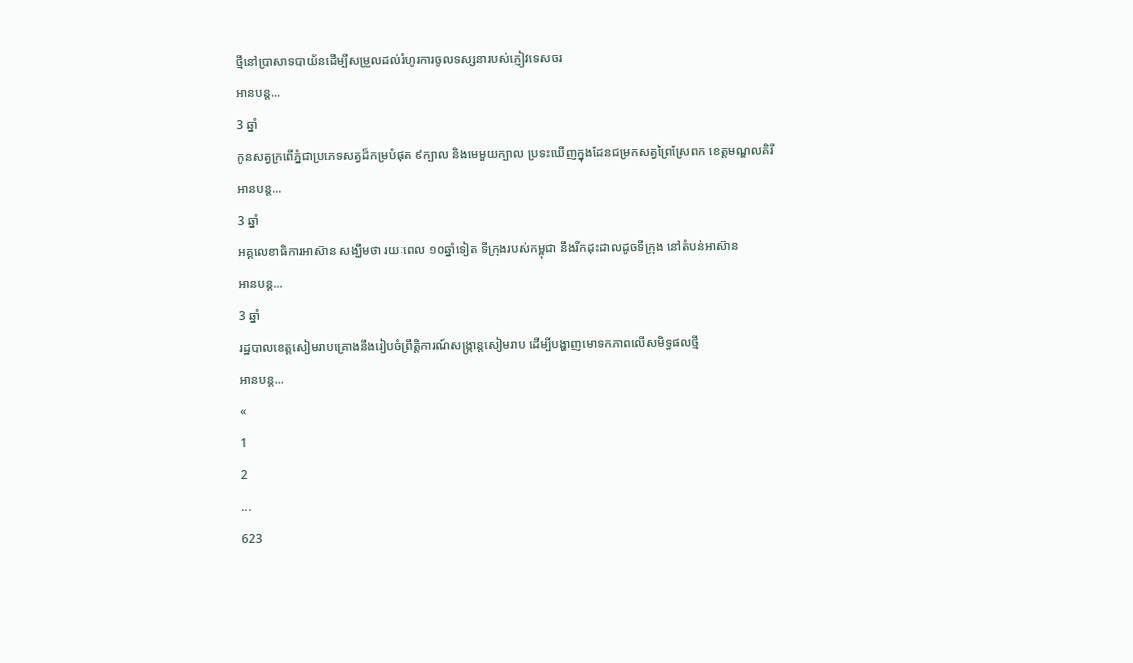ថ្មីនៅប្រាសាទបាយ័នដើម្បីសម្រួលដល់រំហូរការចូលទស្សនារបស់ភ្ញៀវទេសចរ
អានបន្ត...
3 ឆ្នាំ
កូនសត្វក្រពើភ្នំជាប្រភេទសត្វដ៏កម្របំផុត ៩ក្បាល និងមេមួយក្បាល ប្រទះឃើញក្នុងដែនជម្រកសត្វព្រៃស្រែពក ខេត្តមណ្ឌលគិរី
អានបន្ត...
3 ឆ្នាំ
អគ្គលេខាធិការអាស៊ាន សង្ឃឹមថា រយៈពេល ១០ឆ្នាំទៀត ទីក្រុងរបស់កម្ពុជា នឹងរីកដុះដាលដូចទីក្រុង នៅតំបន់អាស៊ាន
អានបន្ត...
3 ឆ្នាំ
រដ្ឋបាលខេត្តសៀមរាបគ្រោងនឹងរៀបចំព្រឹត្តិការណ៍សង្ក្រាន្តសៀមរាប ដើម្បីបង្ហាញមោទកភាពលើសមិទ្ធផលថ្មី
អានបន្ត...
«
1
2
...
623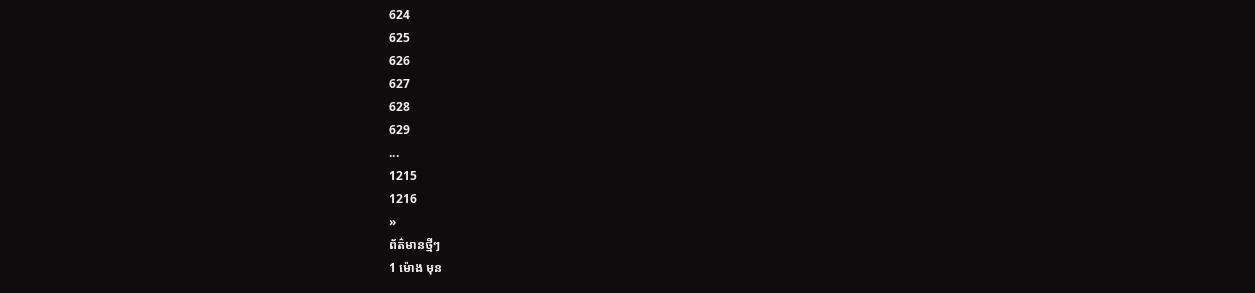624
625
626
627
628
629
...
1215
1216
»
ព័ត៌មានថ្មីៗ
1 ម៉ោង មុន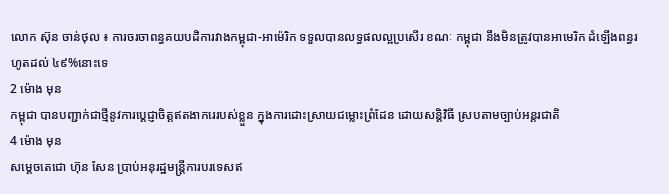លោក ស៊ុន ចាន់ថុល ៖ ការចរចាពន្ធគយបដិការវាងកម្ពុជា-អាម៉េរិក ទទួលបានលទ្ធផលល្អប្រសើរ ខណៈ កម្ពុជា នឹងមិនត្រូវបានអាមេរិក ដំឡើងពន្ធរហូតដល់ ៤៩%នោះទេ
2 ម៉ោង មុន
កម្ពុជា បានបញ្ជាក់ជាថ្មីនូវការប្តេជ្ញាចិត្តឥតងាករេរបស់ខ្លួន ក្នុងការដោះស្រាយជម្លោះព្រំដែន ដោយសន្តិវិធី ស្របតាមច្បាប់អន្តរជាតិ
4 ម៉ោង មុន
សម្តេចតេជោ ហ៊ុន សែន ប្រាប់អនុរដ្ឋមន្ត្រីការបរទេសឥ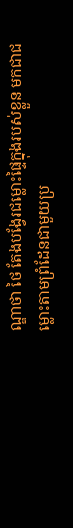ណ្ឌាថា ថៃ តែងបង្វែរជម្លោះផ្ទៃក្នុងរបស់ខ្លួន មកជាជម្លោះតាមព្រំដែនជាមួយប្រ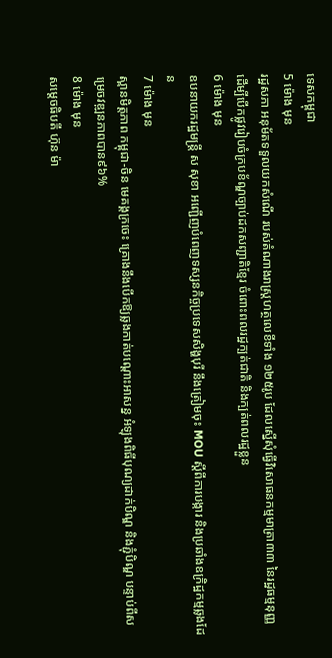ទេសកម្ពុជា
5 ម៉ោង មុន
រដ្ឋសភា អនុម័តទទួលយកសំណើ របស់តំណាងរាស្រ្តហត្ថលេខីទាំង ១២៥រូប ដែលស្នើសុំធ្វើវិសោធនកម្មមាត្រា៣៣ នៃរដ្ឋធម្មនុញ្ញ ដើម្បីបើកផ្លូវរៀបចំក្របខ័ណ្ឌច្បាប់ដកសញ្ជាតិខ្មែរ ចំពោះពលរដ្ឋក្បត់ជាតិ និងក្បត់ពលរដ្ឋខ្លួន
6 ម៉ោង មុន
ឧបនាយករដ្ឋមន្រ្តី ស សុខា អញ្ជើញបំពេញទស្សនកិច្ចប្រទេសសិង្ហបុរី នឹងត្រៀមចុះ MOU ស្ដីពីការបង្ការ និងប្រឆាំងឧក្រិដ្ឋកម្មឆ្លងដែន
7 ម៉ោង មុន
ស្ពានមិត្តភាព កម្ពុជា-ចិន មេគង្គក្រចេះ គ្រោងនឹងបើកឱ្យឆ្លងកាត់បណ្តោះអាសន្ន អំឡុងពិធីបុណ្យដាក់បិណ្ឌ និងភ្ជុំបិណ្ឌ បន្ទាប់ពីសម្រេចវឌ្ឍនភាពបាន៩៦%
8 ម៉ោង មុន
សម្តេចធិបតី ហ៊ុន ម៉ា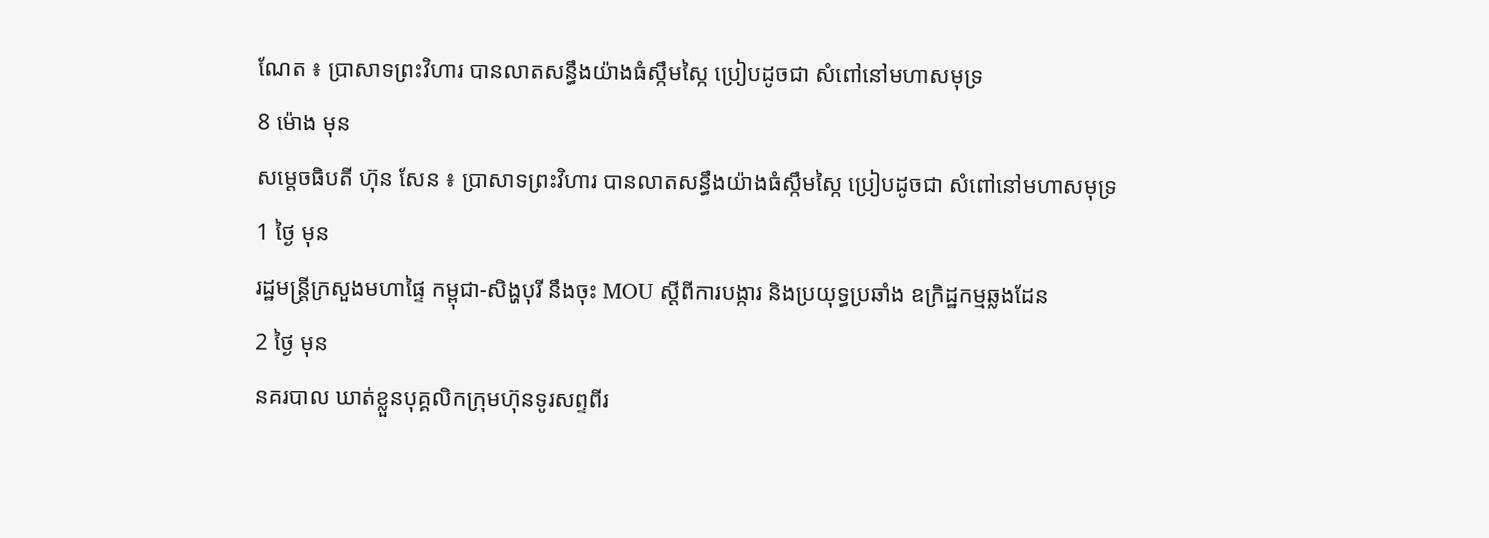ណែត ៖ ប្រាសាទព្រះវិហារ បានលាតសន្ធឹងយ៉ាងធំស្កឹមស្កៃ ប្រៀបដូចជា សំពៅនៅមហាសមុទ្រ
8 ម៉ោង មុន
សម្តេចធិបតី ហ៊ុន សែន ៖ ប្រាសាទព្រះវិហារ បានលាតសន្ធឹងយ៉ាងធំស្កឹមស្កៃ ប្រៀបដូចជា សំពៅនៅមហាសមុទ្រ
1 ថ្ងៃ មុន
រដ្ឋមន្ដ្រីក្រសួងមហាផ្ទៃ កម្ពុជា-សិង្ហបុរី នឹងចុះ MOU ស្តីពីការបង្ការ និងប្រយុទ្ធប្រឆាំង ឧក្រិដ្ឋកម្មឆ្លងដែន
2 ថ្ងៃ មុន
នគរបាល ឃាត់ខ្លួនបុគ្គលិកក្រុមហ៊ុនទូរសព្ទពីរ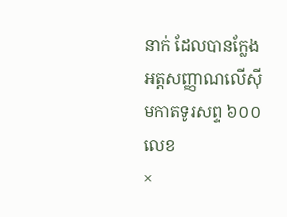នាក់ ដែលបានក្លែងអត្តសញ្ញាណលើស៊ីមកាតទូរសព្ទ ៦០០លេខ
×